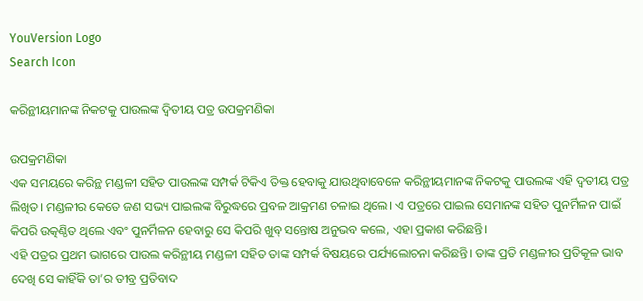YouVersion Logo
Search Icon

କରିନ୍ଥୀୟମାନଙ୍କ ନିକଟକୁ ପାଉଲଙ୍କ ଦ୍ୱିତୀୟ ପତ୍ର ଉପକ୍ରମଣିକା

ଉପକ୍ରମଣିକା
ଏକ ସମୟରେ କରିନ୍ଥ ମଣ୍ଡଳୀ ସହିତ ପାଉଲଙ୍କ ସମ୍ପର୍କ ଟିକିଏ ତିକ୍ତ ହେବାକୁ ଯାଉଥିବାବେଳେ କରିନ୍ଥୀୟମାନଙ୍କ ନିକଟକୁ ପାଉଲଙ୍କ ଏହି ଦ୍ୱତୀୟ ପତ୍ର ଲିଖିତ। ମଣ୍ଡଳୀର କେତେ ଜଣ ସଭ୍ୟ ପାଇଲଙ୍କ ବିରୁଦ୍ଧରେ ପ୍ରବଳ ଆକ୍ରମଣ ଚଳାଇ ଥିଲେ। ଏ ପତ୍ରରେ ପାଇଲ ସେମାନଙ୍କ ସହିତ ପୁନର୍ମିଳନ ପାଇଁ କିପରି ଉତ୍କଣ୍ଠିତ ଥିଲେ ଏବଂ ପୁନର୍ମିଳନ ହେବାରୁ ସେ କିପରି ଖୁବ୍ ସନ୍ତୋଷ ଅନୁଭବ କଲେ, ଏହା ପ୍ରକାଶ କରିଛନ୍ତି।
ଏହି ପତ୍ରର ପ୍ରଥମ ଭାଗରେ ପାଉଲ କରିନ୍ଥୀୟ ମଣ୍ଡଳୀ ସହିତ ତାଙ୍କ ସମ୍ପର୍କ ବିଷୟରେ ପର୍ଯ୍ୟଲୋଚନା କରିଛନ୍ତି। ତାଙ୍କ ପ୍ରତି ମଣ୍ଡଳୀର ପ୍ରତିକୂଳ ଭାବ ଦେଖି ସେ କାହିଁକି ତା’ର ତୀବ୍ର ପ୍ରତିବାଦ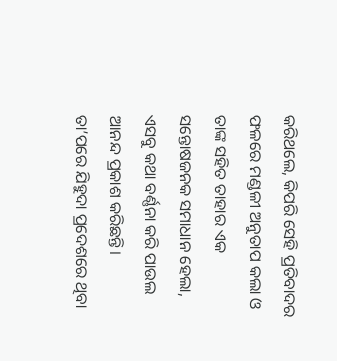କରିଥଲେ, କିପରି ସେହି ପ୍ରତିବାଦର ଫଳରେ ମଣ୍ଡଳୀ ଅନୁତାପ କଲା ଓ ତାଙ୍କ ସହିତ ତାହାର ଏକ ସନ୍ତୋଷଜନକ ସମାଧାନ ହେଲା, ଏସବୁ କଥା ବର୍ଣ୍ଣନା କରି ପାଉଲ ଆନନ୍ଦ ପ୍ରକାଶ କରିଛନ୍ତି।
ତା’ପରେ ଯିହୁଦା ପ୍ରଦେଶରେ ଥିବା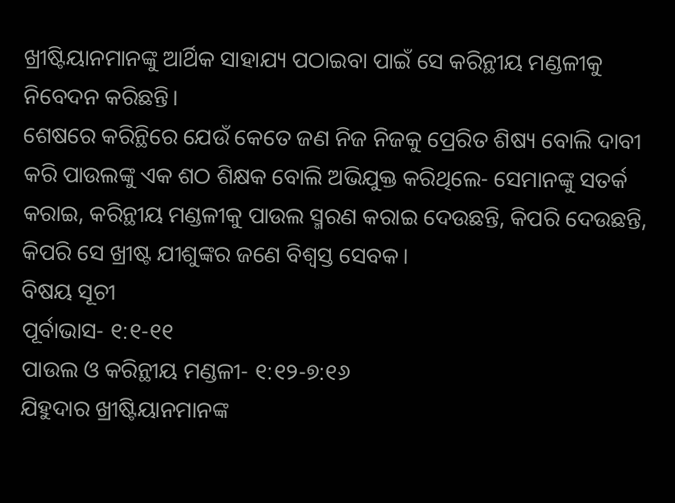ଖ୍ରୀଷ୍ଟିୟାନମାନଙ୍କୁ ଆର୍ଥିକ ସାହାଯ୍ୟ ପଠାଇବା ପାଇଁ ସେ କରିନ୍ଥୀୟ ମଣ୍ଡଳୀକୁ ନିବେଦନ କରିଛନ୍ତି।
ଶେଷରେ କରିନ୍ଥିରେ ଯେଉଁ କେତେ ଜଣ ନିଜ ନିଜକୁ ପ୍ରେରିତ ଶିଷ୍ୟ ବୋଲି ଦାବୀ କରି ପାଉଲଙ୍କୁ ଏକ ଶଠ ଶିକ୍ଷକ ବୋଲି ଅଭିଯୁକ୍ତ କରିଥିଲେ- ସେମାନଙ୍କୁ ସତର୍କ କରାଇ, କରିନ୍ଥୀୟ ମଣ୍ଡଳୀକୁ ପାଉଲ ସ୍ମରଣ କରାଇ ଦେଉଛନ୍ତି, କିପରି ଦେଉଛନ୍ତି, କିପରି ସେ ଖ୍ରୀଷ୍ଟ ଯୀଶୁଙ୍କର ଜଣେ ବିଶ୍ୱସ୍ତ ସେବକ।
ବିଷୟ ସୂଚୀ
ପୂର୍ବାଭାସ- ୧:୧-୧୧
ପାଉଲ ଓ କରିନ୍ଥୀୟ ମଣ୍ଡଳୀ- ୧:୧୨-୭:୧୬
ଯିହୁଦାର ଖ୍ରୀଷ୍ଟିୟାନମାନଙ୍କ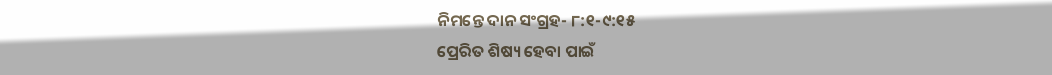ନିମନ୍ତେ ଦାନ ସଂଗ୍ରହ- ୮:୧-୯:୧୫
ପ୍ରେରିତ ଶିଷ୍ୟ ହେବା ପାଇଁ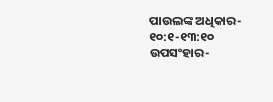ପାଉଲଙ୍କ ଅଧିକାର- ୧୦:୧-୧୩:୧୦
ଉପସଂହାର-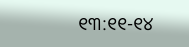୧୩:୧୧-୧୪